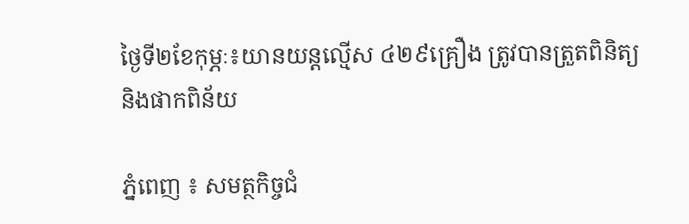ថ្ងៃទី២ខែកុម្ភៈ៖យានយន្តល្មើស ៤២៩គ្រឿង ត្រូវបានត្រួតពិនិត្យ និងផាកពិន័យ

ភ្នំពេញ ៖ សមត្ថកិច្ចជំ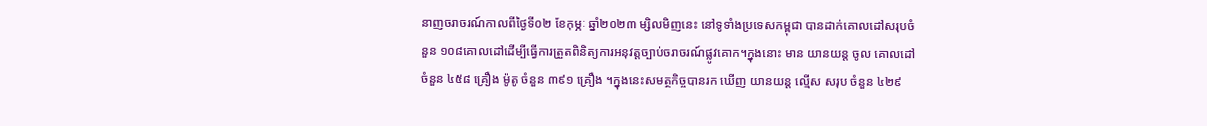នាញចរាចរណ៍កាលពីថ្ងៃទី០២ ខែកុម្ភៈ ឆ្នាំ២០២៣ ម្សិលមិញនេះ នៅទូទាំងប្រទេសកម្ពុជា បានដាក់គោលដៅសរុបចំនួន ១០៨គោលដៅដើម្បីធ្វើការត្រួតពិនិត្យការអនុវត្តច្បាប់ចរាចរណ៍ផ្លូវគោក។ក្នុងនោះ មាន យានយន្ត ចូល គោលដៅ ចំនួន ៤៥៨ គ្រឿង ម៉ូតូ ចំនួន ៣៩១ គ្រឿង ។ក្នុងនេះសមត្ថកិច្ចបានរក ឃើញ យានយន្ត ល្មើស សរុប ចំនួន ៤២៩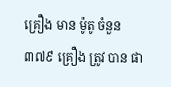គ្រឿង មាន ម៉ូតូ ចំនួន ៣៧៩ គ្រឿង ត្រូវ បាន ផា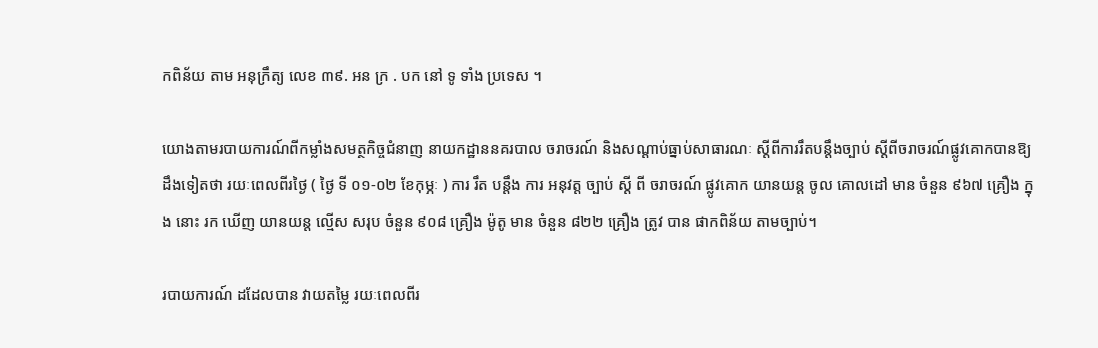កពិន័យ តាម អនុក្រឹត្យ លេខ ៣៩. អន ក្រ . បក នៅ ទូ ទាំង ប្រទេស ។

យោងតាមរបាយការណ៍ពីកម្លាំងសមត្ថកិច្ចជំនាញ នាយកដ្ឋាននគរបាល ចរាចរណ៍ និងសណ្តាប់ធ្នាប់សាធារណៈ ស្តីពីការរឹតបន្ដឹងច្បាប់ ស្ដីពីចរាចរណ៍ផ្លូវគោកបានឱ្យដឹងទៀតថា រយៈពេលពីរថ្ងៃ ( ថ្ងៃ ទី ០១-០២ ខែកុម្ភៈ ) ការ រឹត បន្ដឹង ការ អនុវត្ត ច្បាប់ ស្ដី ពី ចរាចរណ៍ ផ្លូវគោក យានយន្ត ចូល គោលដៅ មាន ចំនួន ៩៦៧ គ្រឿង ក្នុង នោះ រក ឃើញ យានយន្ត ល្មើស សរុប ចំនួន ៩០៨ គ្រឿង ម៉ូតូ មាន ចំនួន ៨២២ គ្រឿង ត្រូវ បាន ផាកពិន័យ តាមច្បាប់។

របាយការណ៍ ដដែលបាន វាយតម្លៃ រយៈពេលពីរ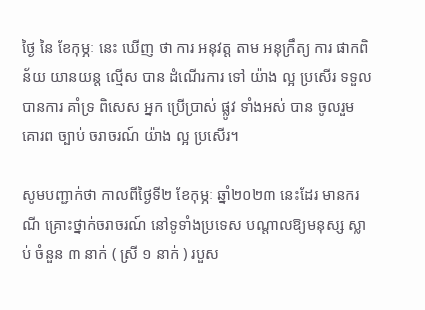ថ្ងៃ នៃ ខែកុម្ភៈ នេះ ឃើញ ថា ការ អនុវត្ត តាម អនុក្រឹត្យ ការ ផាកពិន័យ យានយន្ត ល្មើស បាន ដំណើរការ ទៅ យ៉ាង ល្អ ប្រសើរ ទទួល បានការ គាំទ្រ ពិសេស អ្នក ប្រើប្រាស់ ផ្លូវ ទាំងអស់ បាន ចូលរួម គោរព ច្បាប់ ចរាចរណ៍ យ៉ាង ល្អ ប្រសើរ។

សូមបញ្ជាក់ថា កាលពីថ្ងៃទី២ ខែកុម្ភៈ ឆ្នាំ២០២៣ នេះដែរ មានករណី គ្រោះថ្នាក់ចរាចរណ៍ នៅទូទាំងប្រទេស បណ្តាលឱ្យមនុស្ស ស្លាប់ ចំនួន ៣ នាក់ ( ស្រី ១ នាក់ ) របួស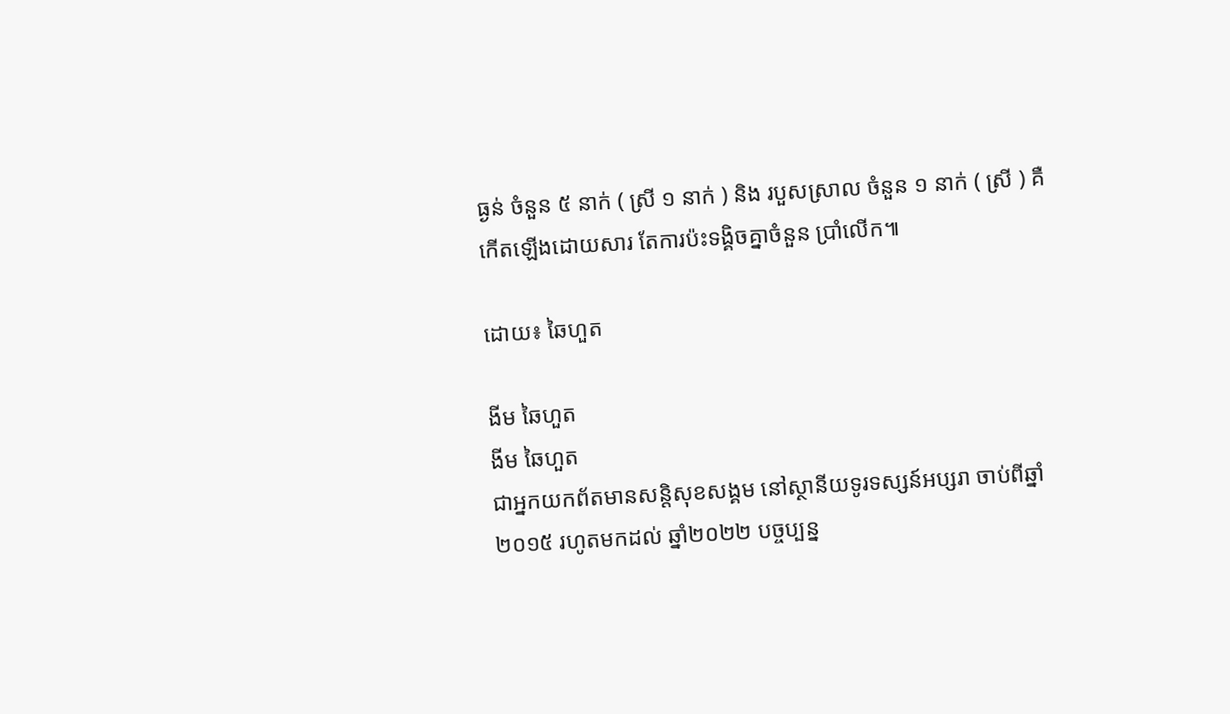ធ្ងន់ ចំនួន ៥ នាក់ ( ស្រី ១ នាក់ ) និង របួសស្រាល ចំនួន ១ នាក់ ( ស្រី ) គឺកើតឡើងដោយសារ តែការប៉ះទង្គិចគ្នាចំនួន ប្រាំលើក៕

ដោយ៖ ឆៃហួត

ងីម ឆៃហួត
ងីម ឆៃហួត
ជាអ្នកយកព័តមានសន្តិសុខសង្គម នៅស្ថានីយទូរទស្សន៍អប្សរា ចាប់ពីឆ្នាំ២០១៥ រហូតមកដល់ ឆ្នាំ២០២២ បច្ចប្បន្ន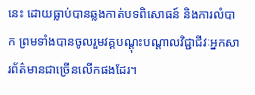នេះ ដោយធ្លាប់បានឆ្លងកាត់បទពិសោធន៍ និងការលំបាក ព្រមទាំងបានចូលរួមវគ្គបណ្ដុះបណ្ដាលវិជ្ជាជីវៈអ្នកសារព័ត៌មានជាច្រើនលើកផងដែរ។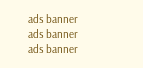ads banner
ads banner
ads banner